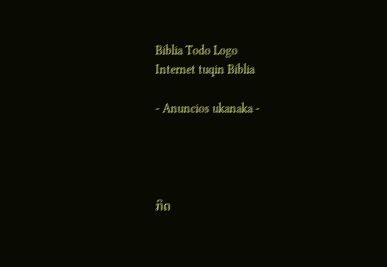Biblia Todo Logo
Internet tuqin Biblia

- Anuncios ukanaka -




ກິດ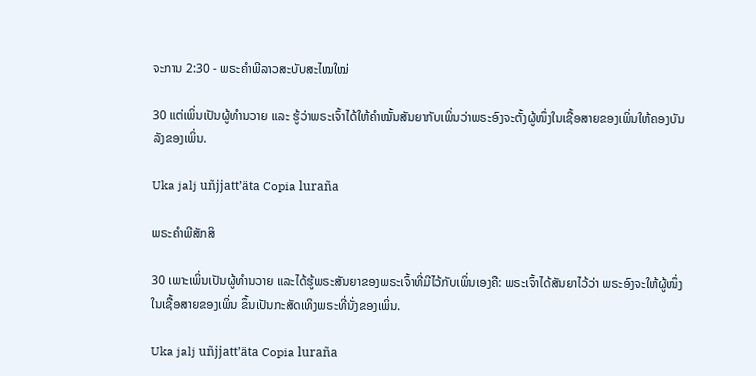ຈະການ 2:30 - ພຣະຄຳພີລາວສະບັບສະໄໝໃໝ່

30 ແຕ່ເພິ່ນເປັນຜູ້ທຳນວາຍ ແລະ ຮູ້ວ່າພຣະເຈົ້າໄດ້ໃຫ້ຄຳໝັ້ນສັນຍາກັບເພິ່ນວ່າພຣະອົງຈະຕັ້ງຜູ້ໜຶ່ງໃນເຊື້ອສາຍຂອງເພິ່ນໃຫ້ຄອງບັນລັງຂອງເພິ່ນ.

Uka jalj uñjjattʼäta Copia luraña

ພຣະຄຳພີສັກສິ

30 ເພາະເພິ່ນເປັນຜູ້ທຳນວາຍ ແລະໄດ້ຮູ້ພຣະສັນຍາຂອງພຣະເຈົ້າທີ່ມີໄວ້ກັບເພິ່ນເອງຄື: ພຣະເຈົ້າໄດ້ສັນຍາໄວ້ວ່າ ພຣະອົງຈະໃຫ້ຜູ້ໜຶ່ງໃນເຊື້ອສາຍຂອງເພິ່ນ ຂຶ້ນເປັນກະສັດເທິງພຣະທີ່ນັ່ງຂອງເພິ່ນ.

Uka jalj uñjjattʼäta Copia luraña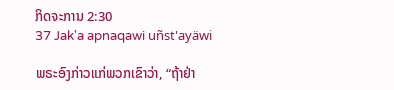ກິດຈະການ 2:30
37 Jak'a apnaqawi uñst'ayäwi

ພຣະອົງກ່າວແກ່ພວກເຂົາວ່າ, “ຖ້າຢ່າ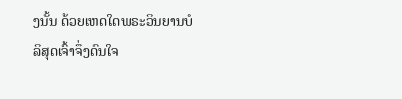ງນັ້ນ ດ້ວຍເຫດໃດພຣະວິນຍານບໍລິສຸດເຈົ້າຈຶ່ງດົນໃຈ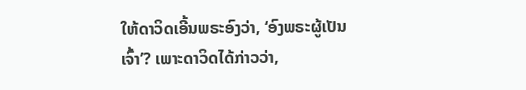ໃຫ້ດາວິດເອີ້ນພຣະອົງວ່າ, ‘ອົງພຣະຜູ້ເປັນເຈົ້າ’? ເພາະດາວິດໄດ້ກ່າວວ່າ,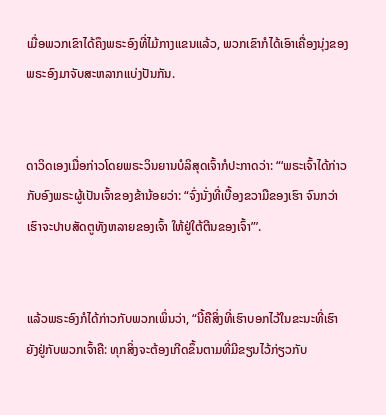ເມື່ອພວກເຂົາໄດ້ຄຶງພຣະອົງທີ່ໄມ້ກາງແຂນແລ້ວ, ພວກເຂົາກໍໄດ້ເອົາເຄື່ອງນຸ່ງຂອງພຣະອົງມາຈັບສະຫລາກແບ່ງປັນກັນ.


ດາວິດເອງເມື່ອກ່າວໂດຍພຣະວິນຍານບໍລິສຸດເຈົ້າກໍປະກາດວ່າ: “‘ພຣະເຈົ້າໄດ້ກ່າວກັບອົງພຣະຜູ້ເປັນເຈົ້າຂອງຂ້ານ້ອຍວ່າ: “ຈົ່ງນັ່ງທີ່ເບື້ອງຂວາມືຂອງເຮົາ ຈົນກວ່າເຮົາຈະປາບສັດຕູທັງຫລາຍຂອງເຈົ້າ ໃຫ້ຢູ່ໃຕ້ຕີນຂອງເຈົ້າ”’.


ແລ້ວພຣະອົງກໍໄດ້ກ່າວກັບພວກເພິ່ນວ່າ, “ນີ້ຄືສິ່ງທີ່ເຮົາບອກໄວ້ໃນຂະນະທີ່ເຮົາຍັງຢູ່ກັບພວກເຈົ້າຄື: ທຸກສິ່ງຈະຕ້ອງເກີດຂຶ້ນຕາມທີ່ມີຂຽນໄວ້ກ່ຽວກັບ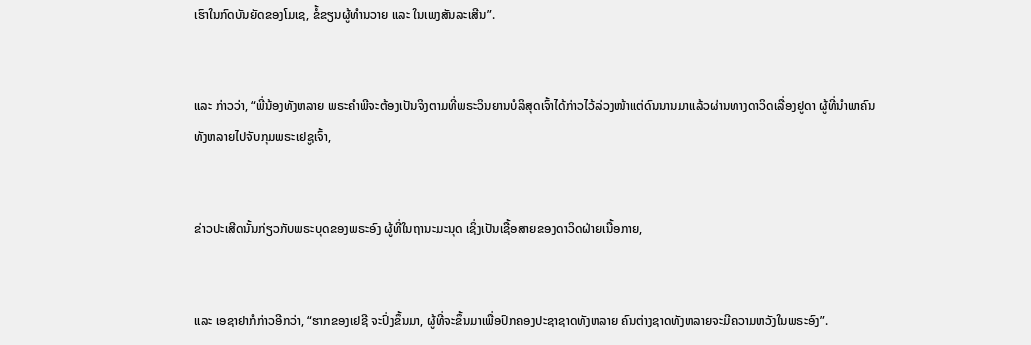ເຮົາໃນກົດບັນຍັດຂອງໂມເຊ, ຂໍ້ຂຽນຜູ້ທຳນວາຍ ແລະ ໃນເພງສັນລະເສີນ”.


ແລະ ກ່າວວ່າ, “ພີ່ນ້ອງທັງຫລາຍ ພຣະຄຳພີຈະຕ້ອງເປັນຈິງຕາມທີ່ພຣະວິນຍານບໍລິສຸດເຈົ້າໄດ້ກ່າວໄວ້ລ່ວງໜ້າແຕ່ດົນນານມາແລ້ວຜ່ານທາງດາວິດເລື່ອງຢູດາ ຜູ້ທີ່ນຳພາຄົນທັງຫລາຍໄປຈັບກຸມພຣະເຢຊູເຈົ້າ,


ຂ່າວປະເສີດນັ້ນກ່ຽວກັບພຣະບຸດຂອງພຣະອົງ ຜູ້ທີ່ໃນຖານະມະນຸດ ເຊິ່ງເປັນເຊື້ອສາຍຂອງດາວິດຝ່າຍເນື້ອກາຍ,


ແລະ ເອຊາຢາກໍກ່າວອີກວ່າ, “ຮາກຂອງເຢຊີ ຈະປົ່ງຂຶ້ນມາ, ຜູ້ທີ່ຈະຂຶ້ນມາເພື່ອປົກຄອງປະຊາຊາດທັງຫລາຍ ຄົນຕ່າງຊາດທັງຫລາຍຈະມີຄວາມຫວັງໃນພຣະອົງ”.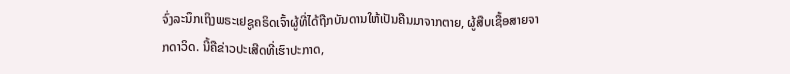ຈົ່ງລະນຶກເຖິງພຣະເຢຊູຄຣິດເຈົ້າຜູ້ທີ່ໄດ້ຖືກບັນດານໃຫ້ເປັນຄືນມາຈາກຕາຍ, ຜູ້ສືບເຊື້ອສາຍຈາກດາວິດ. ນີ້ຄືຂ່າວປະເສີດທີ່ເຮົາປະກາດ,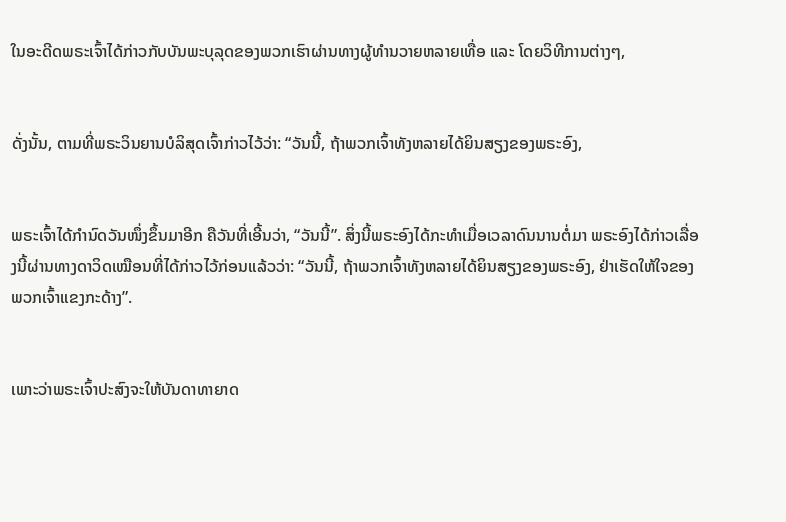ໃນອະດີດພຣະເຈົ້າໄດ້ກ່າວກັບບັນພະບຸລຸດຂອງພວກເຮົາຜ່ານທາງຜູ້ທຳນວາຍຫລາຍເທື່ອ ແລະ ໂດຍວິທີການຕ່າງໆ,


ດັ່ງນັ້ນ, ຕາມທີ່ພຣະວິນຍານບໍລິສຸດເຈົ້າກ່າວໄວ້ວ່າ: “ວັນນີ້, ຖ້າພວກເຈົ້າທັງຫລາຍໄດ້ຍິນສຽງຂອງພຣະອົງ,


ພຣະເຈົ້າໄດ້ກຳນົດວັນໜຶ່ງຂຶ້ນມາອີກ ຄືວັນທີ່ເອີ້ນວ່າ, “ວັນນີ້”. ສິ່ງນີ້ພຣະອົງໄດ້ກະທຳເມື່ອເວລາດົນນານຕໍ່ມາ ພຣະອົງໄດ້ກ່າວເລື່ອງນີ້ຜ່ານທາງດາວິດເໝືອນທີ່ໄດ້ກ່າວໄວ້ກ່ອນແລ້ວວ່າ: “ວັນນີ້, ຖ້າພວກເຈົ້າທັງຫລາຍໄດ້ຍິນສຽງຂອງພຣະອົງ, ຢ່າເຮັດໃຫ້ໃຈຂອງພວກເຈົ້າແຂງກະດ້າງ”.


ເພາະວ່າພຣະເຈົ້າປະສົງຈະໃຫ້ບັນດາທາຍາດ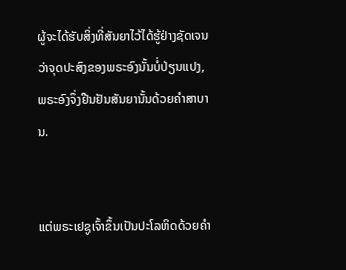ຜູ້ຈະໄດ້ຮັບສິ່ງທີ່ສັນຍາໄວ້ໄດ້ຮູ້ຢ່າງຊັດເຈນວ່າຈຸດປະສົງຂອງພຣະອົງນັ້ນບໍ່ປ່ຽນແປງ, ພຣະອົງຈຶ່ງຢືນຢັນສັນຍານັ້ນດ້ວຍຄຳສາບານ.


ແຕ່ພຣະເຢຊູເຈົ້າຂຶ້ນເປັນປະໂລຫິດດ້ວຍຄຳ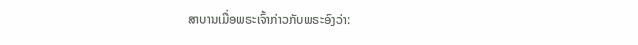ສາບານເມື່ອພຣະເຈົ້າກ່າວກັບພຣະອົງວ່າ: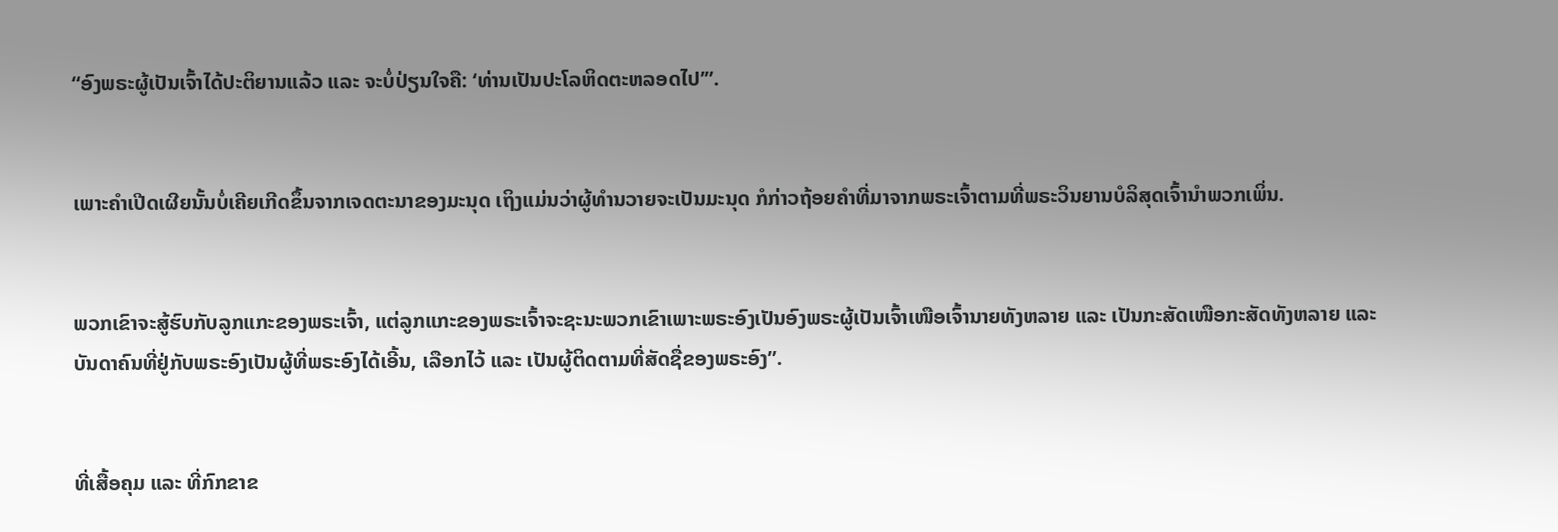“ອົງພຣະຜູ້ເປັນເຈົ້າໄດ້ປະຕິຍານແລ້ວ ແລະ ຈະບໍ່ປ່ຽນໃຈຄື: ‘ທ່ານເປັນປະໂລຫິດຕະຫລອດໄປ’”.


ເພາະຄຳເປີດເຜີຍນັ້ນບໍ່ເຄີຍເກີດຂຶ້ນຈາກເຈດຕະນາຂອງມະນຸດ ເຖິງແມ່ນວ່າຜູ້ທຳນວາຍຈະເປັນມະນຸດ ກໍກ່າວຖ້ອຍຄຳທີ່ມາຈາກພຣະເຈົ້າຕາມທີ່ພຣະວິນຍານບໍລິສຸດເຈົ້ານຳພວກເພິ່ນ.


ພວກເຂົາຈະສູ້ຮົບກັບລູກແກະຂອງພຣະເຈົ້າ, ແຕ່ລູກແກະຂອງພຣະເຈົ້າຈະຊະນະພວກເຂົາເພາະພຣະອົງເປັນອົງພຣະຜູ້ເປັນເຈົ້າເໜືອເຈົ້ານາຍທັງຫລາຍ ແລະ ເປັນກະສັດເໜືອກະສັດທັງຫລາຍ ແລະ ບັນດາຄົນທີ່ຢູ່ກັບພຣະອົງເປັນຜູ້ທີ່ພຣະອົງໄດ້ເອີ້ນ, ເລືອກໄວ້ ແລະ ເປັນຜູ້ຕິດຕາມທີ່ສັດຊື່ຂອງພຣະອົງ”.


ທີ່ເສື້ອຄຸມ ແລະ ທີ່ກົກຂາຂ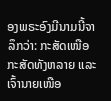ອງພຣະອົງມີນາມນີ້ຈາລຶກວ່າ: ກະສັດເໜືອກະສັດທັງຫລາຍ ແລະ ເຈົ້ານາຍເໜືອ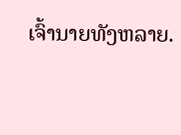ເຈົ້ານາຍທັງຫລາຍ.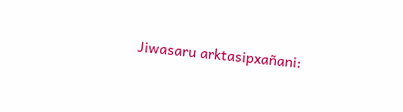Jiwasaru arktasipxañani: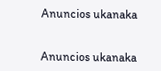Anuncios ukanaka


Anuncios ukanaka